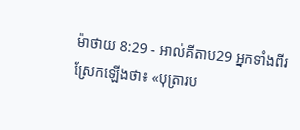ម៉ាថាយ 8:29 - អាល់គីតាប29 អ្នកទាំងពីរស្រែកឡើងថា៖ «បុត្រារប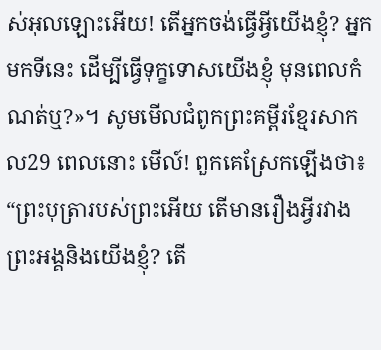ស់អុលឡោះអើយ! តើអ្នកចង់ធ្វើអ្វីយើងខ្ញុំ? អ្នកមកទីនេះ ដើម្បីធ្វើទុក្ខទោសយើងខ្ញុំ មុនពេលកំណត់ឬ?»។ សូមមើលជំពូកព្រះគម្ពីរខ្មែរសាកល29 ពេលនោះ មើល៍! ពួកគេស្រែកឡើងថា៖ “ព្រះបុត្រារបស់ព្រះអើយ តើមានរឿងអ្វីរវាងព្រះអង្គនិងយើងខ្ញុំ? តើ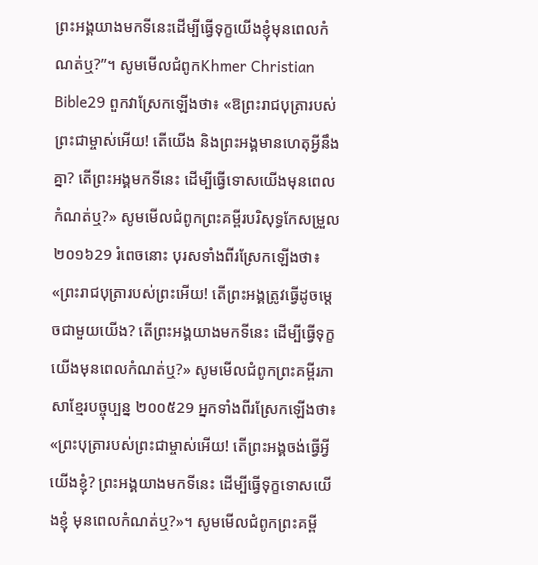ព្រះអង្គយាងមកទីនេះដើម្បីធ្វើទុក្ខយើងខ្ញុំមុនពេលកំណត់ឬ?”។ សូមមើលជំពូកKhmer Christian Bible29 ពួកវាស្រែកឡើងថា៖ «ឱព្រះរាជបុត្រារបស់ព្រះជាម្ចាស់អើយ! តើយើង និងព្រះអង្គមានហេតុអ្វីនឹងគ្នា? តើព្រះអង្គមកទីនេះ ដើម្បីធ្វើទោសយើងមុនពេលកំណត់ឬ?» សូមមើលជំពូកព្រះគម្ពីរបរិសុទ្ធកែសម្រួល ២០១៦29 រំពេចនោះ បុរសទាំងពីរស្រែកឡើងថា៖ «ព្រះរាជបុត្រារបស់ព្រះអើយ! តើព្រះអង្គត្រូវធ្វើដូចម្តេចជាមួយយើង? តើព្រះអង្គយាងមកទីនេះ ដើម្បីធ្វើទុក្ខយើងមុនពេលកំណត់ឬ?» សូមមើលជំពូកព្រះគម្ពីរភាសាខ្មែរបច្ចុប្បន្ន ២០០៥29 អ្នកទាំងពីរស្រែកឡើងថា៖ «ព្រះបុត្រារបស់ព្រះជាម្ចាស់អើយ! តើព្រះអង្គចង់ធ្វើអ្វីយើងខ្ញុំ? ព្រះអង្គយាងមកទីនេះ ដើម្បីធ្វើទុក្ខទោសយើងខ្ញុំ មុនពេលកំណត់ឬ?»។ សូមមើលជំពូកព្រះគម្ពី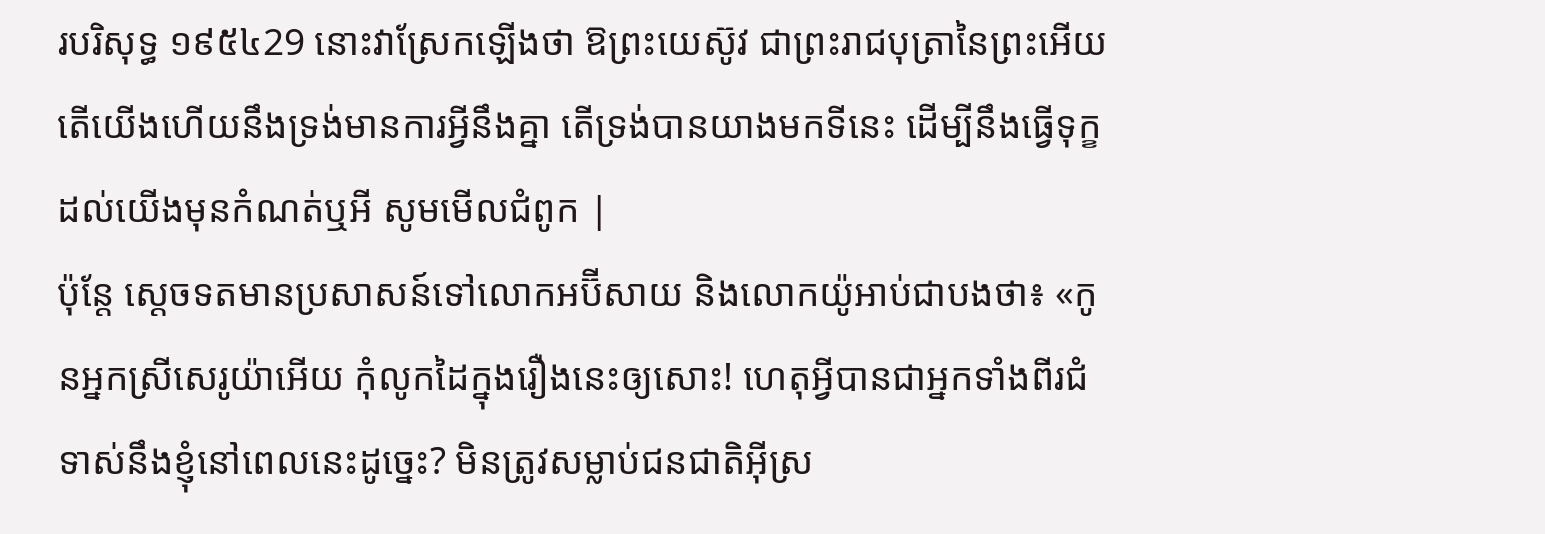របរិសុទ្ធ ១៩៥៤29 នោះវាស្រែកឡើងថា ឱព្រះយេស៊ូវ ជាព្រះរាជបុត្រានៃព្រះអើយ តើយើងហើយនឹងទ្រង់មានការអ្វីនឹងគ្នា តើទ្រង់បានយាងមកទីនេះ ដើម្បីនឹងធ្វើទុក្ខដល់យើងមុនកំណត់ឬអី សូមមើលជំពូក |
ប៉ុន្តែ ស្តេចទតមានប្រសាសន៍ទៅលោកអប៊ីសាយ និងលោកយ៉ូអាប់ជាបងថា៖ «កូនអ្នកស្រីសេរូយ៉ាអើយ កុំលូកដៃក្នុងរឿងនេះឲ្យសោះ! ហេតុអ្វីបានជាអ្នកទាំងពីរជំទាស់នឹងខ្ញុំនៅពេលនេះដូច្នេះ? មិនត្រូវសម្លាប់ជនជាតិអ៊ីស្រ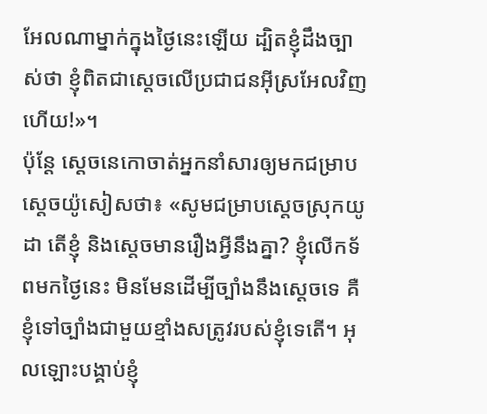អែលណាម្នាក់ក្នុងថ្ងៃនេះឡើយ ដ្បិតខ្ញុំដឹងច្បាស់ថា ខ្ញុំពិតជាស្តេចលើប្រជាជនអ៊ីស្រអែលវិញហើយ!»។
ប៉ុន្តែ ស្តេចនេកោចាត់អ្នកនាំសារឲ្យមកជម្រាបស្តេចយ៉ូសៀសថា៖ «សូមជម្រាបស្តេចស្រុកយូដា តើខ្ញុំ និងស្តេចមានរឿងអ្វីនឹងគ្នា? ខ្ញុំលើកទ័ពមកថ្ងៃនេះ មិនមែនដើម្បីច្បាំងនឹងស្តេចទេ គឺខ្ញុំទៅច្បាំងជាមួយខ្មាំងសត្រូវរបស់ខ្ញុំទេតើ។ អុលឡោះបង្គាប់ខ្ញុំ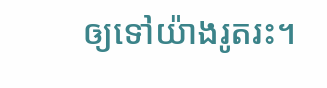ឲ្យទៅយ៉ាងរូតរះ។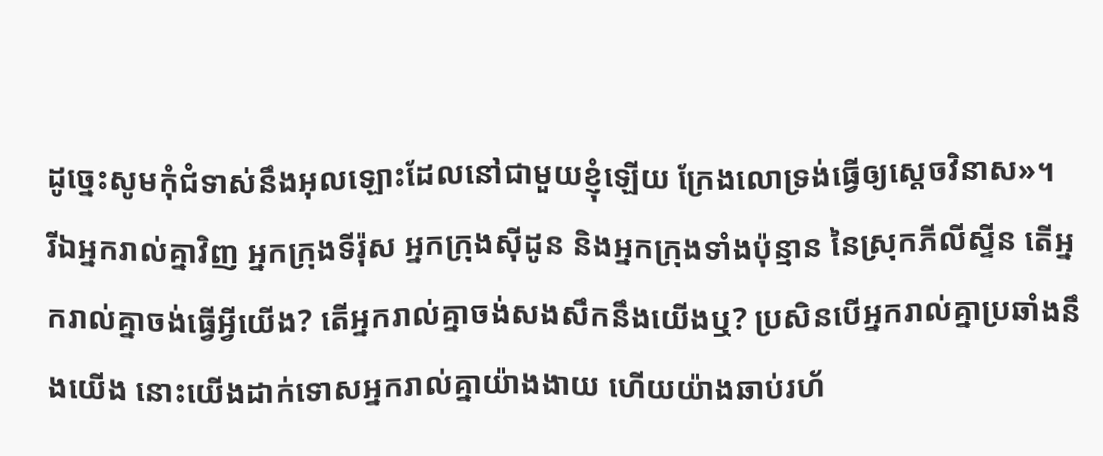ដូច្នេះសូមកុំជំទាស់នឹងអុលឡោះដែលនៅជាមួយខ្ញុំឡើយ ក្រែងលោទ្រង់ធ្វើឲ្យស្តេចវិនាស»។
រីឯអ្នករាល់គ្នាវិញ អ្នកក្រុងទីរ៉ុស អ្នកក្រុងស៊ីដូន និងអ្នកក្រុងទាំងប៉ុន្មាន នៃស្រុកភីលីស្ទីន តើអ្នករាល់គ្នាចង់ធ្វើអ្វីយើង? តើអ្នករាល់គ្នាចង់សងសឹកនឹងយើងឬ? ប្រសិនបើអ្នករាល់គ្នាប្រឆាំងនឹងយើង នោះយើងដាក់ទោសអ្នករាល់គ្នាយ៉ាងងាយ ហើយយ៉ាងឆាប់រហ័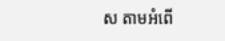ស តាមអំពើ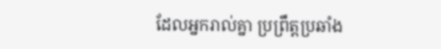ដែលអ្នករាល់គ្នា ប្រព្រឹត្តប្រឆាំង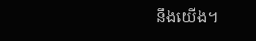នឹងយើង។